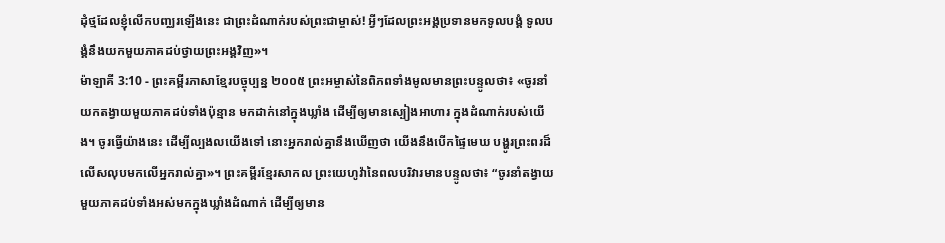ដុំថ្មដែលខ្ញុំលើកបញ្ឈរឡើងនេះ ជាព្រះដំណាក់របស់ព្រះជាម្ចាស់! អ្វីៗដែលព្រះអង្គប្រទានមកទូលបង្គំ ទូលបង្គំនឹងយកមួយភាគដប់ថ្វាយព្រះអង្គវិញ»។
ម៉ាឡាគី 3:10 - ព្រះគម្ពីរភាសាខ្មែរបច្ចុប្បន្ន ២០០៥ ព្រះអម្ចាស់នៃពិភពទាំងមូលមានព្រះបន្ទូលថា៖ «ចូរនាំយកតង្វាយមួយភាគដប់ទាំងប៉ុន្មាន មកដាក់នៅក្នុងឃ្លាំង ដើម្បីឲ្យមានស្បៀងអាហារ ក្នុងដំណាក់របស់យើង។ ចូរធ្វើយ៉ាងនេះ ដើម្បីល្បងលយើងទៅ នោះអ្នករាល់គ្នានឹងឃើញថា យើងនឹងបើកផ្ទៃមេឃ បង្ហូរព្រះពរដ៏លើសលុបមកលើអ្នករាល់គ្នា»។ ព្រះគម្ពីរខ្មែរសាកល ព្រះយេហូវ៉ានៃពលបរិវារមានបន្ទូលថា៖ “ចូរនាំតង្វាយមួយភាគដប់ទាំងអស់មកក្នុងឃ្លាំងដំណាក់ ដើម្បីឲ្យមាន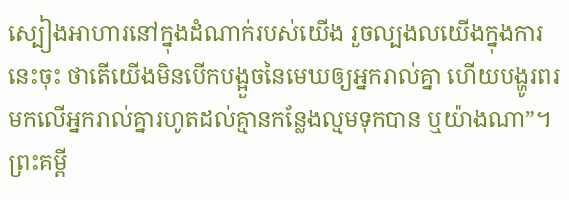ស្បៀងអាហារនៅក្នុងដំណាក់របស់យើង រួចល្បងលយើងក្នុងការនេះចុះ ថាតើយើងមិនបើកបង្អួចនៃមេឃឲ្យអ្នករាល់គ្នា ហើយបង្ហូរពរមកលើអ្នករាល់គ្នារហូតដល់គ្មានកន្លែងល្មមទុកបាន ឬយ៉ាងណា”។ ព្រះគម្ពី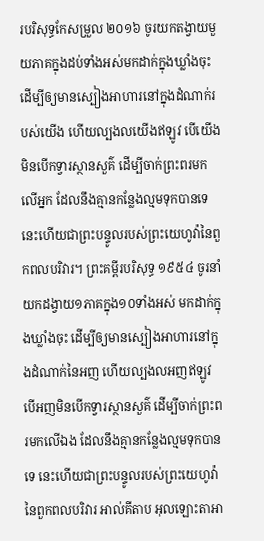របរិសុទ្ធកែសម្រួល ២០១៦ ចូរយកតង្វាយមួយភាគក្នុងដប់ទាំងអស់មកដាក់ក្នុងឃ្លាំងចុះ ដើម្បីឲ្យមានស្បៀងអាហារនៅក្នុងដំណាក់របស់យើង ហើយល្បងលយើងឥឡូវ បើយើងមិនបើកទ្វារស្ថានសួគ៌ ដើម្បីចាក់ព្រះពរមកលើអ្នក ដែលនឹងគ្មានកន្លែងល្មមទុកបានទេ នេះហើយជាព្រះបន្ទូលរបស់ព្រះយេហូវ៉ានៃពួកពលបរិវារ។ ព្រះគម្ពីរបរិសុទ្ធ ១៩៥៤ ចូរនាំយកដង្វាយ១ភាគក្នុង១០ទាំងអស់ មកដាក់ក្នុងឃ្លាំងចុះ ដើម្បីឲ្យមានស្បៀងអាហារនៅក្នុងដំណាក់នៃអញ ហើយល្បងលអញឥឡូវ បើអញមិនបើកទ្វារស្ថានសួគ៌ ដើម្បីចាក់ព្រះពរមកលើឯង ដែលនឹងគ្មានកន្លែងល្មមទុកបានទេ នេះហើយជាព្រះបន្ទូលរបស់ព្រះយេហូវ៉ានៃពួកពលបរិវារ អាល់គីតាប អុលឡោះតាអា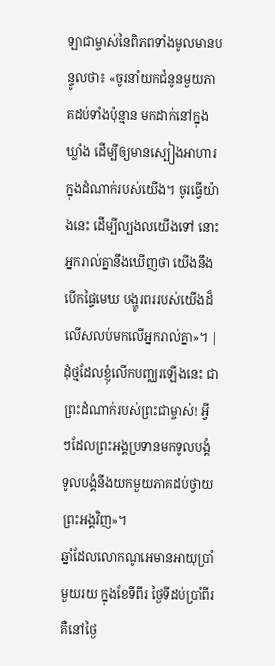ឡាជាម្ចាស់នៃពិភពទាំងមូលមានបន្ទូលថា៖ «ចូរនាំយកជំនូនមួយភាគដប់ទាំងប៉ុន្មាន មកដាក់នៅក្នុងឃ្លាំង ដើម្បីឲ្យមានស្បៀងអាហារ ក្នុងដំណាក់របស់យើង។ ចូរធ្វើយ៉ាងនេះ ដើម្បីល្បងលយើងទៅ នោះអ្នករាល់គ្នានឹងឃើញថា យើងនឹងបើកផ្ទៃមេឃ បង្ហូរពររបស់យើងដ៏លើសលប់មកលើអ្នករាល់គ្នា»។ |
ដុំថ្មដែលខ្ញុំលើកបញ្ឈរឡើងនេះ ជាព្រះដំណាក់របស់ព្រះជាម្ចាស់! អ្វីៗដែលព្រះអង្គប្រទានមកទូលបង្គំ ទូលបង្គំនឹងយកមួយភាគដប់ថ្វាយព្រះអង្គវិញ»។
ឆ្នាំដែលលោកណូអេមានអាយុប្រាំមួយរយ ក្នុងខែទីពីរ ថ្ងៃទីដប់ប្រាំពីរ គឺនៅថ្ងៃ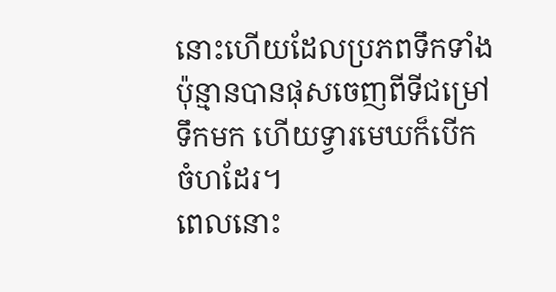នោះហើយដែលប្រភពទឹកទាំងប៉ុន្មានបានផុសចេញពីទីជម្រៅទឹកមក ហើយទ្វារមេឃក៏បើកចំហដែរ។
ពេលនោះ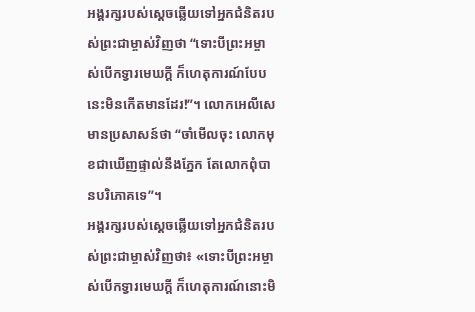អង្គរក្សរបស់ស្ដេចឆ្លើយទៅអ្នកជំនិតរបស់ព្រះជាម្ចាស់វិញថា “ទោះបីព្រះអម្ចាស់បើកទ្វារមេឃក្ដី ក៏ហេតុការណ៍បែបនេះមិនកើតមានដែរ!”។ លោកអេលីសេមានប្រសាសន៍ថា “ចាំមើលចុះ លោកមុខជាឃើញផ្ទាល់នឹងភ្នែក តែលោកពុំបានបរិភោគទេ”។
អង្គរក្សរបស់ស្ដេចឆ្លើយទៅអ្នកជំនិតរបស់ព្រះជាម្ចាស់វិញថា៖ «ទោះបីព្រះអម្ចាស់បើកទ្វារមេឃក្ដី ក៏ហេតុការណ៍នោះមិ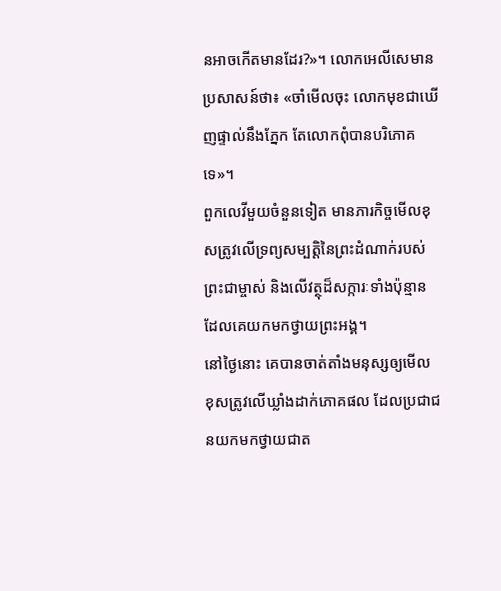នអាចកើតមានដែរ?»។ លោកអេលីសេមានប្រសាសន៍ថា៖ «ចាំមើលចុះ លោកមុខជាឃើញផ្ទាល់នឹងភ្នែក តែលោកពុំបានបរិភោគទេ»។
ពួកលេវីមួយចំនួនទៀត មានភារកិច្ចមើលខុសត្រូវលើទ្រព្យសម្បត្តិនៃព្រះដំណាក់របស់ព្រះជាម្ចាស់ និងលើវត្ថុដ៏សក្ការៈទាំងប៉ុន្មាន ដែលគេយកមកថ្វាយព្រះអង្គ។
នៅថ្ងៃនោះ គេបានចាត់តាំងមនុស្សឲ្យមើលខុសត្រូវលើឃ្លាំងដាក់ភោគផល ដែលប្រជាជនយកមកថ្វាយជាត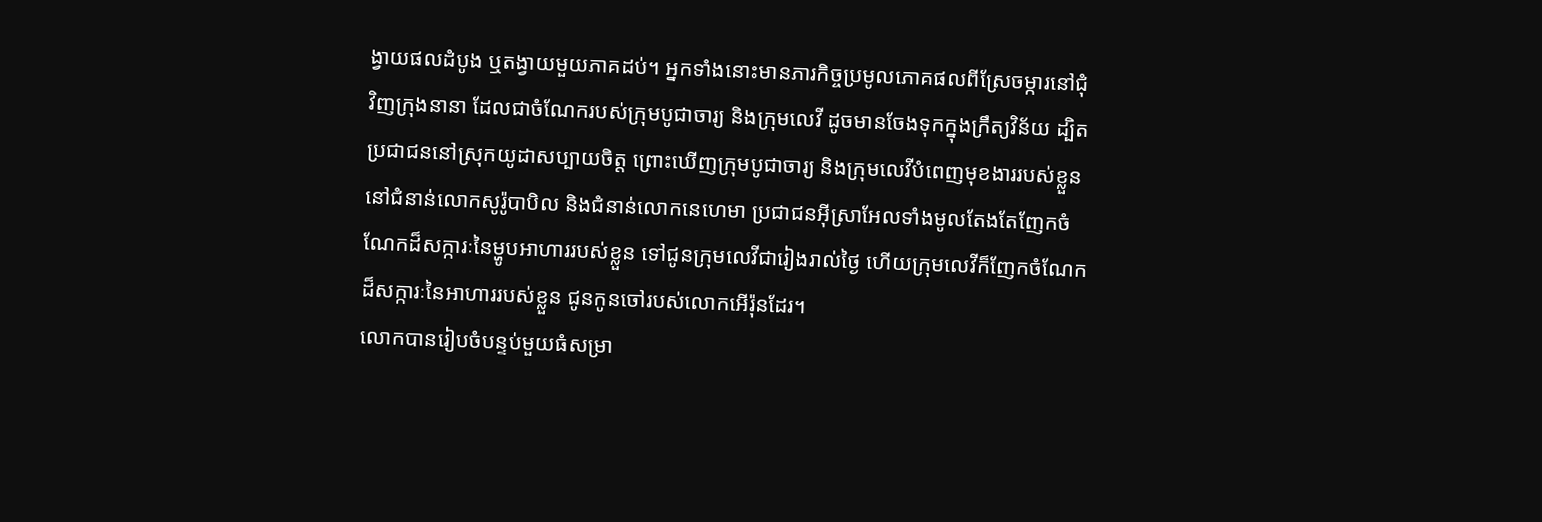ង្វាយផលដំបូង ឬតង្វាយមួយភាគដប់។ អ្នកទាំងនោះមានភារកិច្ចប្រមូលភោគផលពីស្រែចម្ការនៅជុំវិញក្រុងនានា ដែលជាចំណែករបស់ក្រុមបូជាចារ្យ និងក្រុមលេវី ដូចមានចែងទុកក្នុងក្រឹត្យវិន័យ ដ្បិតប្រជាជននៅស្រុកយូដាសប្បាយចិត្ត ព្រោះឃើញក្រុមបូជាចារ្យ និងក្រុមលេវីបំពេញមុខងាររបស់ខ្លួន
នៅជំនាន់លោកសូរ៉ូបាបិល និងជំនាន់លោកនេហេមា ប្រជាជនអ៊ីស្រាអែលទាំងមូលតែងតែញែកចំណែកដ៏សក្ការៈនៃម្ហូបអាហាររបស់ខ្លួន ទៅជូនក្រុមលេវីជារៀងរាល់ថ្ងៃ ហើយក្រុមលេវីក៏ញែកចំណែកដ៏សក្ការៈនៃអាហាររបស់ខ្លួន ជូនកូនចៅរបស់លោកអើរ៉ុនដែរ។
លោកបានរៀបចំបន្ទប់មួយធំសម្រា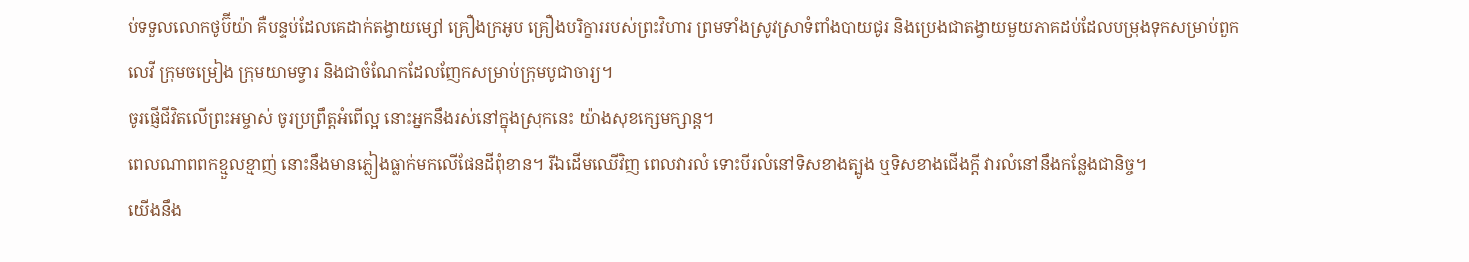ប់ទទួលលោកថូប៊ីយ៉ា គឺបន្ទប់ដែលគេដាក់តង្វាយម្សៅ គ្រឿងក្រអូប គ្រឿងបរិក្ខាររបស់ព្រះវិហារ ព្រមទាំងស្រូវស្រាទំពាំងបាយជូរ និងប្រេងជាតង្វាយមួយភាគដប់ដែលបម្រុងទុកសម្រាប់ពួកលេវី ក្រុមចម្រៀង ក្រុមយាមទ្វារ និងជាចំណែកដែលញែកសម្រាប់ក្រុមបូជាចារ្យ។
ចូរផ្ញើជីវិតលើព្រះអម្ចាស់ ចូរប្រព្រឹត្តអំពើល្អ នោះអ្នកនឹងរស់នៅក្នុងស្រុកនេះ យ៉ាងសុខក្សេមក្សាន្ត។
ពេលណាពពកខ្មួលខ្មាញ់ នោះនឹងមានភ្លៀងធ្លាក់មកលើផែនដីពុំខាន។ រីឯដើមឈើវិញ ពេលវារលំ ទោះបីរលំនៅទិសខាងត្បូង ឬទិសខាងជើងក្ដី វារលំនៅនឹងកន្លែងជានិច្ច។
យើងនឹង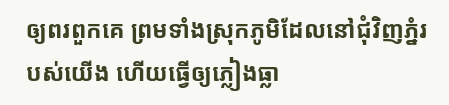ឲ្យពរពួកគេ ព្រមទាំងស្រុកភូមិដែលនៅជុំវិញភ្នំរបស់យើង ហើយធ្វើឲ្យភ្លៀងធ្លា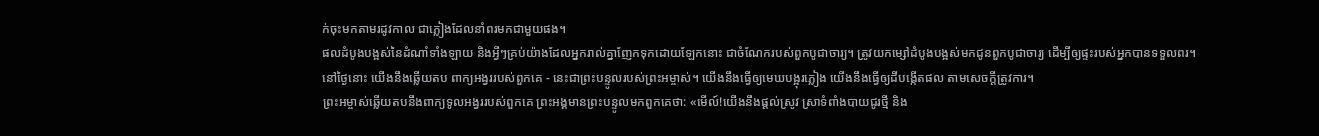ក់ចុះមកតាមរដូវកាល ជាភ្លៀងដែលនាំពរមកជាមួយផង។
ផលដំបូងបង្អស់នៃដំណាំទាំងឡាយ និងអ្វីៗគ្រប់យ៉ាងដែលអ្នករាល់គ្នាញែកទុកដោយឡែកនោះ ជាចំណែករបស់ពួកបូជាចារ្យ។ ត្រូវយកម្សៅដំបូងបង្អស់មកជូនពួកបូជាចារ្យ ដើម្បីឲ្យផ្ទះរបស់អ្នកបានទទួលពរ។
នៅថ្ងៃនោះ យើងនឹងឆ្លើយតប ពាក្យអង្វររបស់ពួកគេ - នេះជាព្រះបន្ទូលរបស់ព្រះអម្ចាស់។ យើងនឹងធ្វើឲ្យមេឃបង្អុរភ្លៀង យើងនឹងធ្វើឲ្យដីបង្កើតផល តាមសេចក្ដីត្រូវការ។
ព្រះអម្ចាស់ឆ្លើយតបនឹងពាក្យទូលអង្វររបស់ពួកគេ ព្រះអង្គមានព្រះបន្ទូលមកពួកគេថា: «មើល៍!យើងនឹងផ្ដល់ស្រូវ ស្រាទំពាំងបាយជូរថ្មី និង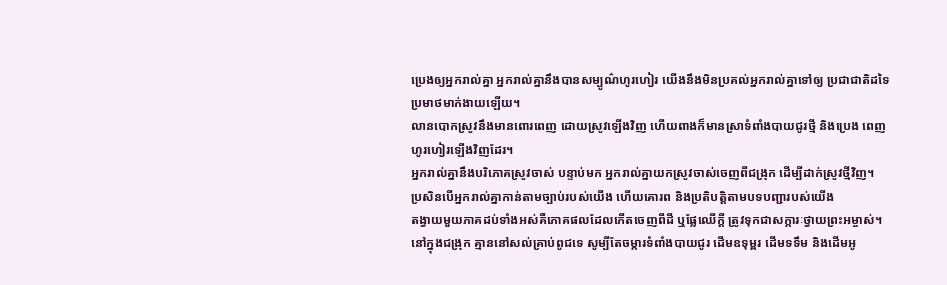ប្រេងឲ្យអ្នករាល់គ្នា អ្នករាល់គ្នានឹងបានសម្បូណ៌ហូរហៀរ យើងនឹងមិនប្រគល់អ្នករាល់គ្នាទៅឲ្យ ប្រជាជាតិដទៃប្រមាថមាក់ងាយឡើយ។
លានបោកស្រូវនឹងមានពោរពេញ ដោយស្រូវឡើងវិញ ហើយពាងក៏មានស្រាទំពាំងបាយជូរថ្មី និងប្រេង ពេញហូរហៀរឡើងវិញដែរ។
អ្នករាល់គ្នានឹងបរិភោគស្រូវចាស់ បន្ទាប់មក អ្នករាល់គ្នាយកស្រូវចាស់ចេញពីជង្រុក ដើម្បីដាក់ស្រូវថ្មីវិញ។
ប្រសិនបើអ្នករាល់គ្នាកាន់តាមច្បាប់របស់យើង ហើយគោរព និងប្រតិបត្តិតាមបទបញ្ជារបស់យើង
តង្វាយមួយភាគដប់ទាំងអស់គឺភោគផលដែលកើតចេញពីដី ឬផ្លែឈើក្ដី ត្រូវទុកជាសក្ការៈថ្វាយព្រះអម្ចាស់។
នៅក្នុងជង្រុក គ្មាននៅសល់គ្រាប់ពូជទេ សូម្បីតែចម្ការទំពាំងបាយជូរ ដើមឧទុម្ពរ ដើមទទឹម និងដើមអូ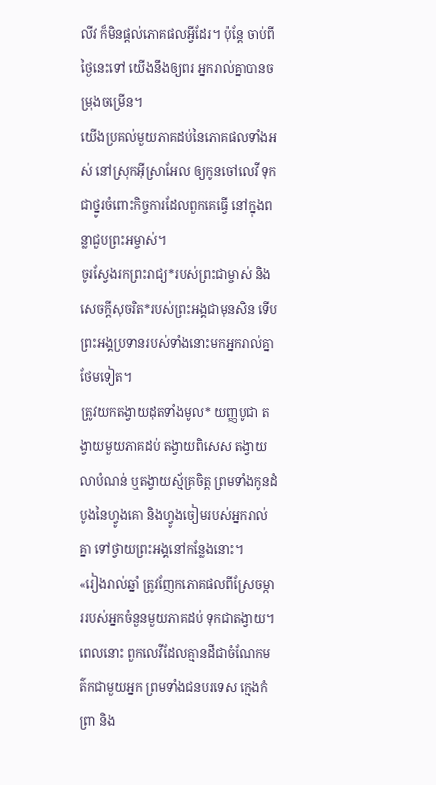លីវ ក៏មិនផ្ដល់ភោគផលអ្វីដែរ។ ប៉ុន្តែ ចាប់ពីថ្ងៃនេះទៅ យើងនឹងឲ្យពរ អ្នករាល់គ្នាបានចម្រុងចម្រើន។
យើងប្រគល់មួយភាគដប់នៃភោគផលទាំងអស់ នៅស្រុកអ៊ីស្រាអែល ឲ្យកូនចៅលេវី ទុកជាថ្នូរចំពោះកិច្ចការដែលពួកគេធ្វើ នៅក្នុងពន្លាជួបព្រះអម្ចាស់។
ចូរស្វែងរកព្រះរាជ្យ*របស់ព្រះជាម្ចាស់ និងសេចក្ដីសុចរិត*របស់ព្រះអង្គជាមុនសិន ទើបព្រះអង្គប្រទានរបស់ទាំងនោះមកអ្នករាល់គ្នាថែមទៀត។
ត្រូវយកតង្វាយដុតទាំងមូល* យញ្ញបូជា តង្វាយមួយភាគដប់ តង្វាយពិសេស តង្វាយលាបំណន់ ឬតង្វាយស្ម័គ្រចិត្ត ព្រមទាំងកូនដំបូងនៃហ្វូងគោ និងហ្វូងចៀមរបស់អ្នករាល់គ្នា ទៅថ្វាយព្រះអង្គនៅកន្លែងនោះ។
«រៀងរាល់ឆ្នាំ ត្រូវញែកភោគផលពីស្រែចម្ការរបស់អ្នកចំនួនមួយភាគដប់ ទុកជាតង្វាយ។
ពេលនោះ ពួកលេវីដែលគ្មានដីជាចំណែកមត៌កជាមួយអ្នក ព្រមទាំងជនបរទេស ក្មេងកំព្រា និង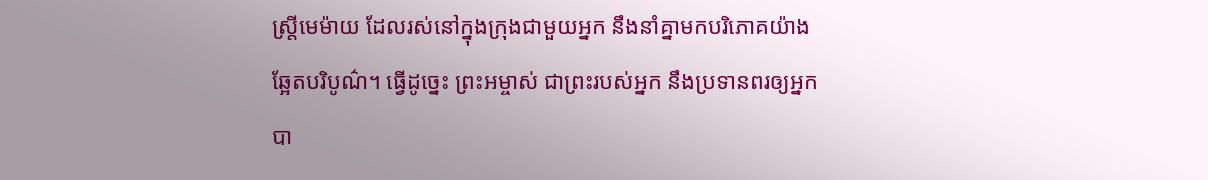ស្ត្រីមេម៉ាយ ដែលរស់នៅក្នុងក្រុងជាមួយអ្នក នឹងនាំគ្នាមកបរិភោគយ៉ាងឆ្អែតបរិបូណ៌។ ធ្វើដូច្នេះ ព្រះអម្ចាស់ ជាព្រះរបស់អ្នក នឹងប្រទានពរឲ្យអ្នកបា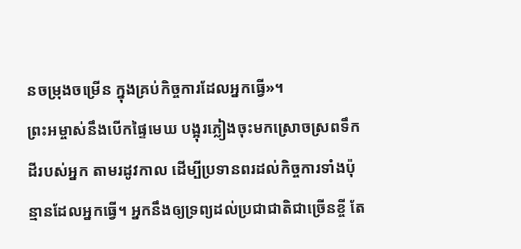នចម្រុងចម្រើន ក្នុងគ្រប់កិច្ចការដែលអ្នកធ្វើ»។
ព្រះអម្ចាស់នឹងបើកផ្ទៃមេឃ បង្អុរភ្លៀងចុះមកស្រោចស្រពទឹកដីរបស់អ្នក តាមរដូវកាល ដើម្បីប្រទានពរដល់កិច្ចការទាំងប៉ុន្មានដែលអ្នកធ្វើ។ អ្នកនឹងឲ្យទ្រព្យដល់ប្រជាជាតិជាច្រើនខ្ចី តែ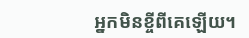អ្នកមិនខ្ចីពីគេឡើយ។